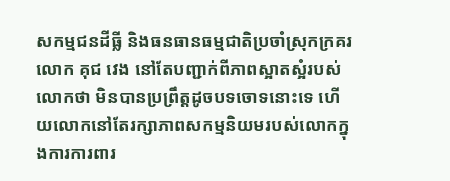សកម្មជនដីធ្លី និងធនធានធម្មជាតិប្រចាំស្រុកក្រគរ លោក គុជ វេង នៅតែបញ្ជាក់ពីភាពស្អាតស្អំរបស់លោកថា មិនបានប្រព្រឹត្តដូចបទចោទនោះទេ ហើយលោកនៅតែរក្សាភាពសកម្មនិយមរបស់លោកក្នុងការការពារ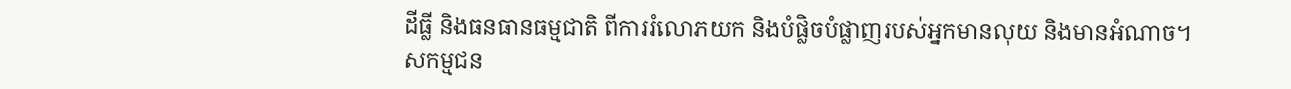ដីធ្លី និងធនធានធម្មជាតិ ពីការរំលោភយក និងបំផ្លិចបំផ្លាញរបស់អ្នកមានលុយ និងមានអំណាច។
សកម្មជន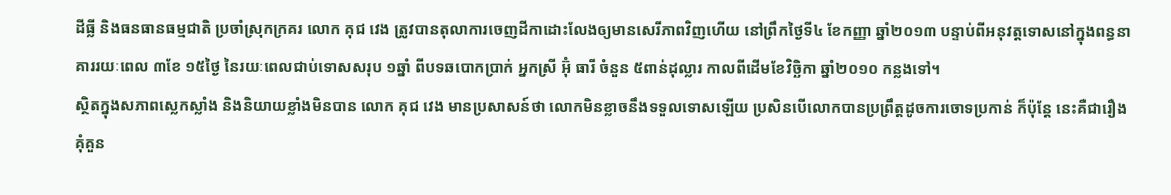ដីធ្លី និងធនធានធម្មជាតិ ប្រចាំស្រុកក្រគរ លោក គុជ វេង ត្រូវបានតុលាការចេញដីកាដោះលែងឲ្យមានសេរីភាពវិញហើយ នៅព្រឹកថ្ងៃទី៤ ខែកញ្ញា ឆ្នាំ២០១៣ បន្ទាប់ពីអនុវត្តទោសនៅក្នុងពន្ធនាគាររយៈពេល ៣ខែ ១៥ថ្ងៃ នៃរយៈពេលជាប់ទោសសរុប ១ឆ្នាំ ពីបទឆបោកប្រាក់ អ្នកស្រី អ៊ុំ ធារី ចំនួន ៥ពាន់ដុល្លារ កាលពីដើមខែវិច្ឆិកា ឆ្នាំ២០១០ កន្លងទៅ។
ស្ថិតក្នុងសភាពស្លេកស្លាំង និងនិយាយខ្លាំងមិនបាន លោក គុជ វេង មានប្រសាសន៍ថា លោកមិនខ្លាចនឹងទទួលទោសឡើយ ប្រសិនបើលោកបានប្រព្រឹត្តដូចការចោទប្រកាន់ ក៏ប៉ុន្តែ នេះគឺជារឿងគុំគួន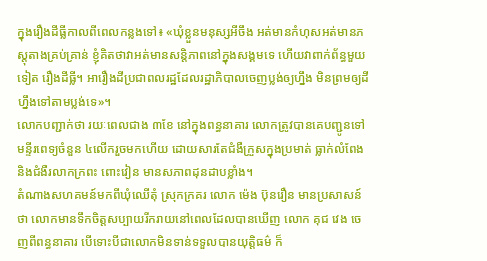ក្នុងរឿងដីធ្លីកាលពីពេលកន្លងទៅ៖ «ឃុំខ្លួនមនុស្សអីចឹង អត់មានកំហុសអត់មានភស្តុតាងគ្រប់គ្រាន់ ខ្ញុំគិតថាវាអត់មានសន្តិភាពនៅក្នុងសង្គមទេ ហើយវាពាក់ព័ន្ធមួយទៀត រឿងដីធ្លី។ អារឿងដីប្រជាពលរដ្ឋដែលរដ្ឋាភិបាលចេញប្លង់ឲ្យហ្នឹង មិនព្រមឲ្យដីហ្នឹងទៅតាមប្លង់ទេ»។
លោកបញ្ជាក់ថា រយៈពេលជាង ៣ខែ នៅក្នុងពន្ធនាគារ លោកត្រូវបានគេបញ្ជូនទៅមន្ទីរពេទ្យចំនួន ៤លើករួចមកហើយ ដោយសារតែជំងឺក្រួសក្នុងប្រមាត់ ធ្លាក់លំពែង និងជំងឺរលាកក្រពះ ពោះវៀន មានសភាពដុនដាបខ្លាំង។
តំណាងសហគមន៍មកពីឃុំឈើតុំ ស្រុកក្រគរ លោក ម៉េង ប៊ុនរឿន មានប្រសាសន៍ថា លោកមានទឹកចិត្តសប្បាយរីករាយនៅពេលដែលបានឃើញ លោក គុជ វេង ចេញពីពន្ធនាគារ បើទោះបីជាលោកមិនទាន់ទទួលបានយុត្តិធម៌ ក៏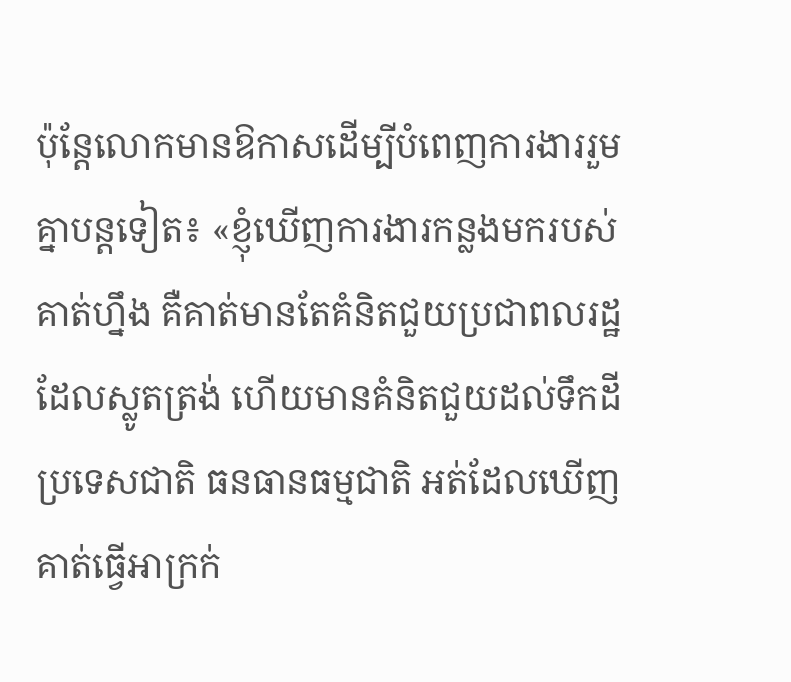ប៉ុន្តែលោកមានឱកាសដើម្បីបំពេញការងាររួមគ្នាបន្តទៀត៖ «ខ្ញុំឃើញការងារកន្លងមករបស់គាត់ហ្នឹង គឺគាត់មានតែគំនិតជួយប្រជាពលរដ្ឋដែលស្លូតត្រង់ ហើយមានគំនិតជួយដល់ទឹកដីប្រទេសជាតិ ធនធានធម្មជាតិ អត់ដែលឃើញគាត់ធ្វើអាក្រក់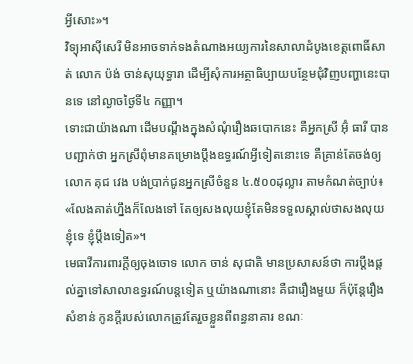អ្វីសោះ»។
វិទ្យុអាស៊ីសេរី មិនអាចទាក់ទងតំណាងអយ្យការនៃសាលាដំបូងខេត្តពោធិ៍សាត់ លោក ប៉ង់ ចាន់សុយុទ្ធារា ដើម្បីសុំការអត្ថាធិប្បាយបន្ថែមជុំវិញបញ្ហានេះបានទេ នៅល្ងាចថ្ងៃទី៤ កញ្ញា។
ទោះជាយ៉ាងណា ដើមបណ្ដឹងក្នុងសំណុំរឿងឆបោកនេះ គឺអ្នកស្រី អ៊ុំ ធារី បានបញ្ជាក់ថា អ្នកស្រីពុំមានគម្រោងប្ដឹងឧទ្ធរណ៍អ្វីទៀតនោះទេ គឺគ្រាន់តែចង់ឲ្យ លោក គុជ វេង បង់ប្រាក់ជូនអ្នកស្រីចំនួន ៤.៥០០ដុល្លារ តាមកំណត់ច្បាប់៖ «លែងគាត់ហ្នឹងក៏លែងទៅ តែឲ្យសងលុយខ្ញុំតែមិនទទួលស្គាល់ថាសងលុយខ្ញុំទេ ខ្ញុំប្ដឹងទៀត»។
មេធាវីការពារក្ដីឲ្យចុងចោទ លោក ចាន់ សុជាតិ មានប្រសាសន៍ថា ការប្ដឹងផ្ដល់គ្នាទៅសាលាឧទ្ធរណ៍បន្តទៀត ឬយ៉ាងណានោះ គឺជារឿងមួយ ក៏ប៉ុន្តែរឿងសំខាន់ កូនក្ដីរបស់លោកត្រូវតែរួចខ្លួនពីពន្ធនាគារ ខណៈ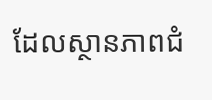ដែលស្ថានភាពជំ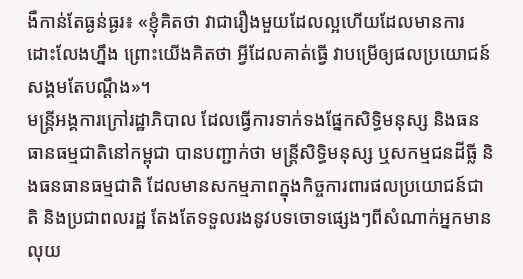ងឺកាន់តែធ្ងន់ធ្ងរ៖ «ខ្ញុំគិតថា វាជារឿងមួយដែលល្អហើយដែលមានការដោះលែងហ្នឹង ព្រោះយើងគិតថា អ្វីដែលគាត់ធ្វើ វាបម្រើឲ្យផលប្រយោជន៍សង្គមតែបណ្ដឹង»។
មន្ត្រីអង្គការក្រៅរដ្ឋាភិបាល ដែលធ្វើការទាក់ទងផ្នែកសិទ្ធិមនុស្ស និងធនធានធម្មជាតិនៅកម្ពុជា បានបញ្ជាក់ថា មន្ត្រីសិទ្ធិមនុស្ស ឬសកម្មជនដីធ្លី និងធនធានធម្មជាតិ ដែលមានសកម្មភាពក្នុងកិច្ចការពារផលប្រយោជន៍ជាតិ និងប្រជាពលរដ្ឋ តែងតែទទួលរងនូវបទចោទផ្សេងៗពីសំណាក់អ្នកមានលុយ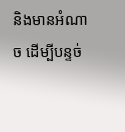និងមានអំណាច ដើម្បីបន្ទច់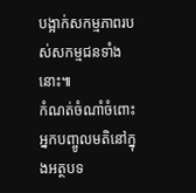បង្អាក់សកម្មភាពរបស់សកម្មជនទាំងនោះ៕
កំណត់ចំណាំចំពោះអ្នកបញ្ចូលមតិនៅក្នុងអត្ថបទ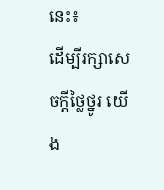នេះ៖
ដើម្បីរក្សាសេចក្ដីថ្លៃថ្នូរ យើង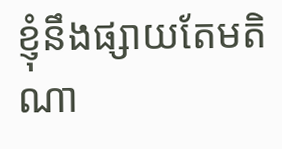ខ្ញុំនឹងផ្សាយតែមតិណា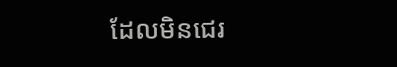ដែលមិនជេរ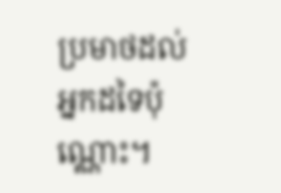ប្រមាថដល់អ្នកដទៃប៉ុណ្ណោះ។